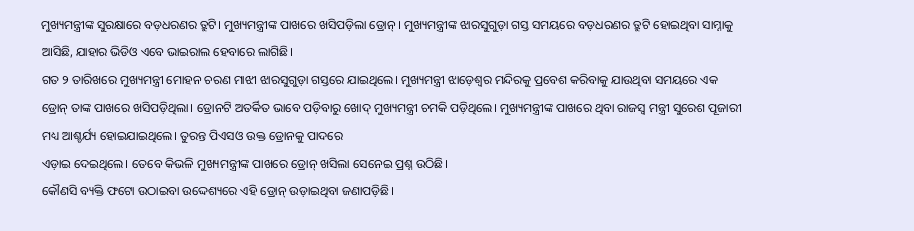ମୁଖ୍ୟମନ୍ତ୍ରୀଙ୍କ ସୁରକ୍ଷାରେ ବଡ଼ଧରଣର ତ୍ରୁଟି। ମୁଖ୍ୟମନ୍ତ୍ରୀଙ୍କ ପାଖରେ ଖସିପଡ଼ିଲା ଡ୍ରୋନ୍ । ମୁଖ୍ୟମନ୍ତ୍ରୀଙ୍କ ଝାରସୁଗୁଡ଼ା ଗସ୍ତ ସମୟରେ ବଡ଼ଧରଣର ତ୍ରୁଟି ହୋଇଥିବା ସାମ୍ନାକୁ ଆସିଛି, ଯାହାର ଭିଡିଓ ଏବେ ଭାଇରାଲ ହେବାରେ ଲାଗିଛି।
ଗତ ୨ ତାରିଖରେ ମୁଖ୍ୟମନ୍ତ୍ରୀ ମୋହନ ଚରଣ ମାଝୀ ଝାରସୁଗୁଡ଼ା ଗସ୍ତରେ ଯାଇଥିଲେ। ମୁଖ୍ୟମନ୍ତ୍ରୀ ଝାଡ଼େଶ୍ୱର ମନ୍ଦିରକୁ ପ୍ରବେଶ କରିବାକୁ ଯାଉଥିବା ସମୟରେ ଏକ ଡ୍ରୋନ୍ ତାଙ୍କ ପାଖରେ ଖସିପଡ଼ିଥିଲା। ଡ୍ରୋନଟି ଅତର୍କିତ ଭାବେ ପଡ଼ିବାରୁ ଖୋଦ୍ ମୁଖ୍ୟମନ୍ତ୍ରୀ ଚମକି ପଡ଼ିଥିଲେ। ମୁଖ୍ୟମନ୍ତ୍ରୀଙ୍କ ପାଖରେ ଥିବା ରାଜସ୍ୱ ମନ୍ତ୍ରୀ ସୁରେଶ ପୂଜାରୀ ମଧ୍ୟ ଆଶ୍ଚର୍ଯ୍ୟ ହୋଇଯାଇଥିଲେ। ତୁରନ୍ତ ପିଏସଓ ଉକ୍ତ ଡ୍ରୋନକୁ ପାଦରେ
ଏଡ଼ାଇ ଦେଇଥିଲେ। ତେବେ କିଭଳି ମୁଖ୍ୟମନ୍ତ୍ରୀଙ୍କ ପାଖରେ ଡ୍ରୋନ୍ ଖସିଲା ସେନେଇ ପ୍ରଶ୍ନ ଉଠିଛି।
କୌଣସି ବ୍ୟକ୍ତି ଫଟୋ ଉଠାଇବା ଉଦ୍ଦେଶ୍ୟରେ ଏହି ଡ୍ରୋନ୍ ଉଡ଼ାଇଥିବା ଜଣାପଡ଼ିଛି।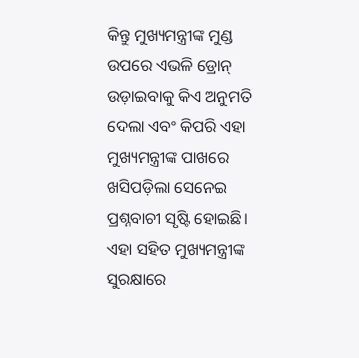କିନ୍ତୁ ମୁଖ୍ୟମନ୍ତ୍ରୀଙ୍କ ମୁଣ୍ଡ ଉପରେ ଏଭଳି ଡ୍ରୋନ୍ ଉଡ଼ାଇବାକୁ କିଏ ଅନୁମତି ଦେଲା ଏବଂ କିପରି ଏହା ମୁଖ୍ୟମନ୍ତ୍ରୀଙ୍କ ପାଖରେ ଖସିପଡ଼ିଲା ସେନେଇ ପ୍ରଶ୍ନବାଚୀ ସୃଷ୍ଟି ହୋଇଛି। ଏହା ସହିତ ମୁଖ୍ୟମନ୍ତ୍ରୀଙ୍କ ସୁରକ୍ଷାରେ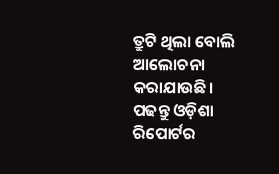ତ୍ରୁଟି ଥିଲା ବୋଲି ଆଲୋଚନା କରାଯାଉଛି।
ପଢନ୍ତୁ ଓଡ଼ିଶା ରିପୋର୍ଟର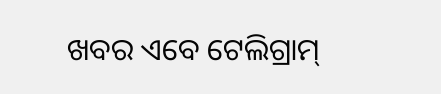ଖବର ଏବେ ଟେଲିଗ୍ରାମ୍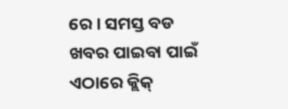ରେ। ସମସ୍ତ ବଡ ଖବର ପାଇବା ପାଇଁ ଏଠାରେ କ୍ଲିକ୍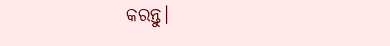କରନ୍ତୁ।